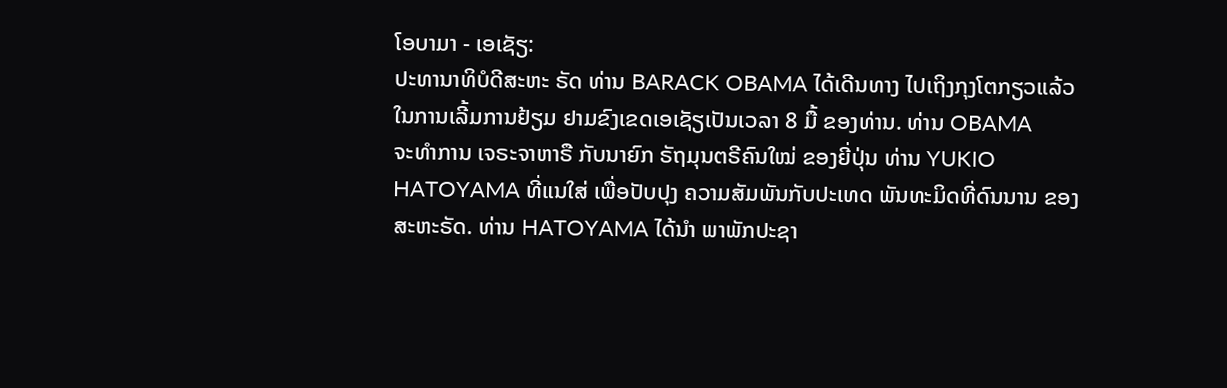ໂອບາມາ - ເອເຊັຽ:
ປະທານາທິບໍດີສະຫະ ຣັດ ທ່ານ BARACK OBAMA ໄດ້ເດີນທາງ ໄປເຖິງກຸງໂຕກຽວແລ້ວ
ໃນການເລີ້ມການຢ້ຽມ ຢາມຂົງເຂດເອເຊັຽເປັນເວລາ 8 ມື້ ຂອງທ່ານ. ທ່ານ OBAMA
ຈະທຳການ ເຈຣະຈາຫາຣື ກັບນາຍົກ ຣັຖມຸນຕຣີຄົນໃໝ່ ຂອງຍີ່ປຸ່ນ ທ່ານ YUKIO
HATOYAMA ທີ່ແນໃສ່ ເພື່ອປັບປຸງ ຄວາມສັມພັນກັບປະເທດ ພັນທະມິດທີ່ດົນນານ ຂອງສະຫະຣັດ. ທ່ານ HATOYAMA ໄດ້ນຳ ພາພັກປະຊາ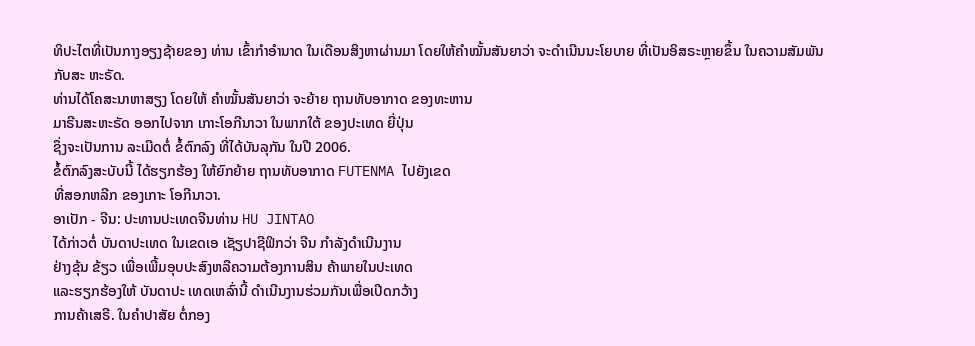ທິປະໄຕທີ່ເປັນກາງອຽງຊ້າຍຂອງ ທ່ານ ເຂົ້າກຳອຳນາດ ໃນເດືອນສິງຫາຜ່ານມາ ໂດຍໃຫ້ຄຳໝັ້ນສັນຍາວ່າ ຈະດຳເນີນນະໂຍບາຍ ທີ່ເປັນອິສຣະຫຼາຍຂຶ້ນ ໃນຄວາມສັມພັນ ກັບສະ ຫະຣັດ.
ທ່ານໄດ້ໂຄສະນາຫາສຽງ ໂດຍໃຫ້ ຄຳໝັ້ນສັນຍາວ່າ ຈະຍ້າຍ ຖານທັບອາກາດ ຂອງທະຫານ
ມາຣີນສະຫະຣັດ ອອກໄປຈາກ ເກາະໂອກີນາວາ ໃນພາກໃຕ້ ຂອງປະເທດ ຍີ່ປຸ່ນ
ຊຶ່ງຈະເປັນການ ລະເມີດຕໍ່ ຂໍ້ຕົກລົງ ທີ່ໄດ້ບັນລຸກັນ ໃນປີ 2006.
ຂໍ້ຕົກລົງສະບັບນີ້ ໄດ້ຮຽກຮ້ອງ ໃຫ້ຍົກຍ້າຍ ຖານທັບອາກາດ FUTENMA ໄປຍັງເຂດ
ທີ່ສອກຫລີກ ຂອງເກາະ ໂອກີນາວາ.
ອາເປັກ - ຈີນ: ປະທານປະເທດຈີນທ່ານ HU JINTAO
ໄດ້ກ່າວຕໍ່ ບັນດາປະເທດ ໃນເຂດເອ ເຊັຽປາຊີຟິກວ່າ ຈີນ ກຳລັງດຳເນີນງານ
ຢ່າງຂຸ້ນ ຂ້ຽວ ເພື່ອເພີ້ມອຸບປະສົງຫລືຄວາມຕ້ອງການສິນ ຄ້າພາຍໃນປະເທດ
ແລະຮຽກຮ້ອງໃຫ້ ບັນດາປະ ເທດເຫລົ່ານີ້ ດຳເນີນງານຮ່ວມກັນເພື່ອເປີດກວ້າງ
ການຄ້າເສຣີ. ໃນຄຳປາສັຍ ຕໍ່ກອງ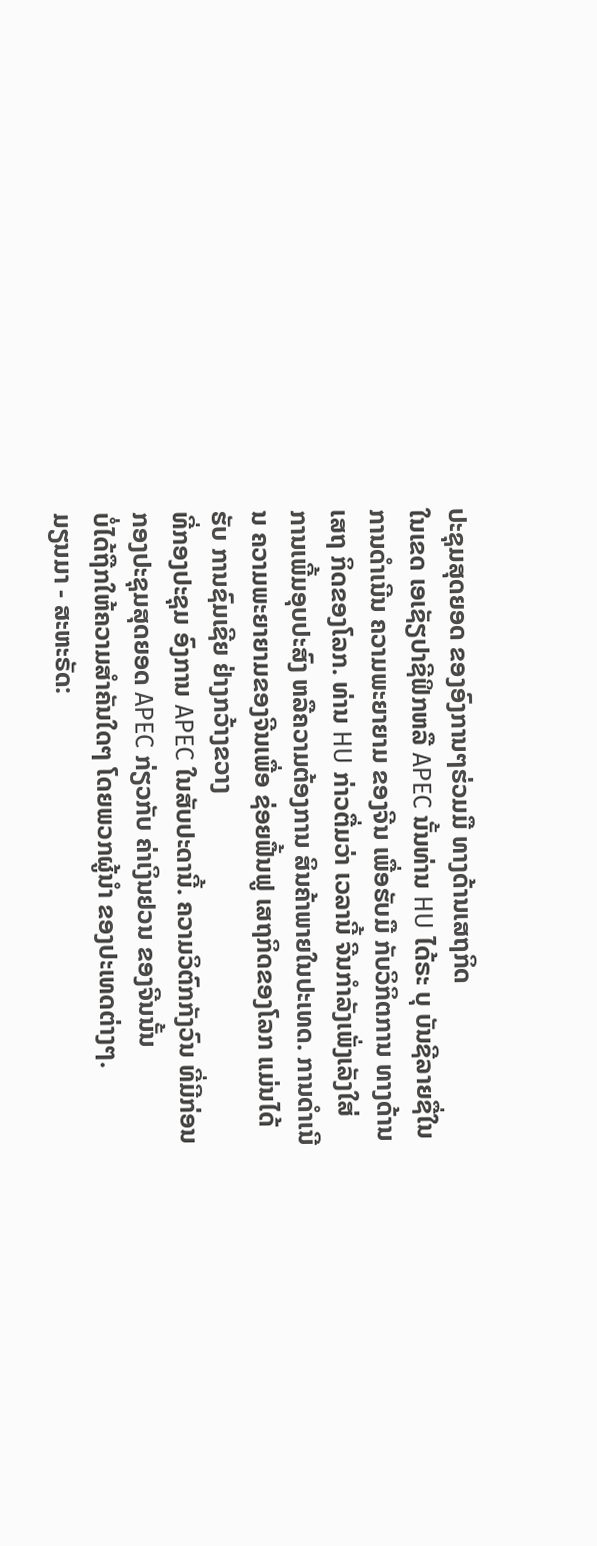ປະຊຸມສຸດຍອດ ຂອງອົງການໆຮ່ວມມື ທາງດ້ານເສຖກິດ
ໃນເຂດ ເອເຊັຽປາຊີຟິກຫລື APEC ນັ້ນທ່ານ HU ໄດ້ຣະ ບຸ ບັນຊີລາຍຊື່ໃນການດຳເນີນ ຄວາມພະຍາຍາມ ຂອງຈີນ ເພື່ອຮັບມື ກັບວິກິຕການ ທາງດ້ານເສຖ ກິດຂອງໂລກ. ທ່ານ HU ກ່າວຕື່ມວ່າ ເວລານີ້ ຈີນກຳລັງເພັ່ງເລັງໃສ່
ການເພີ້ມອຸບປະສົງ ຫລືຄວາມຕ້ອງການ ສິນຄ້າພາຍໃນປະເທດ. ການດຳເນີນ ຄວາມພະຍາຍາມຂອງຈີນເພື່ອ ຊ່ອຍຟື້ນຟູ ເສຖກິດຂອງໂລກ ແມ່ນໄດ້ຮັບ ການຊົມເຊີຍ ຢ່າງກວ້າງຂວາງ
ທີ່ກອງປະຊຸມ ອົງການ APEC ໃນສັບປະດານີ້. ຄວາມວິຕົກກັງວົນ ທີ່ມີກ່ອນ
ກອງປະຊຸມສຸດຍອດ APEC ກ່ຽວກັບ ຄ່າເງິນຢວນ ຂອງຈີນນັ້ນ
ບໍ່ໄດ້ຖືກໃຫ້ຄວາມສຳຄັນໃດໆ ໂດຍພວກຜູ້ນຳ ຂອງປະເທດຕ່າງໆ.
ມຽນມາ - ສະຫະຣັດ: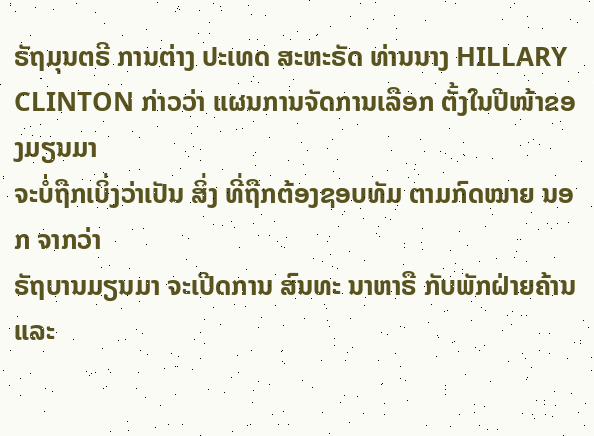ຣັຖມຸນຕຣີ ການຕ່າງ ປະເທດ ສະຫະຣັດ ທ່ານນາງ HILLARY
CLINTON ກ່າວວ່າ ແຜນການຈັດການເລືອກ ຕັ້ງໃນປີໜ້າຂອງມຽນມາ
ຈະບໍ່ຖືກເບິ່ງວ່າເປັນ ສິ່ງ ທີ່ຖືກຕ້ອງຊອບທັມ ຕາມກົດໝາຍ ນອກ ຈາກວ່າ
ຣັຖບານມຽນມາ ຈະເປີດການ ສົນທະ ນາຫາຣື ກັບພັກຝ່າຍຄ້ານ ແລະ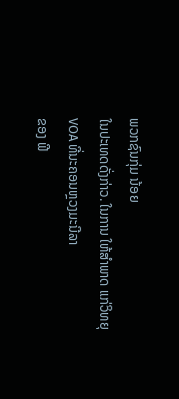ພວກຊົນກຸ່ມ ນ້ອຍ
ໃນປະເທດດັ່ງກ່າວ. ໃນການ ໃຫ້ສຳພາດ ແກ່ວິທຍຸ VOA ທີ່ນະຄອນຫຼວງມະນີລາ
ຂອງ ຟີ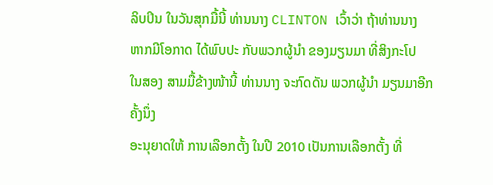ລິບປິນ ໃນວັນສຸກມື້ນີ້ ທ່ານນາງ CLINTON ເວົ້າວ່າ ຖ້າທ່ານນາງ
ຫາກມີໂອກາດ ໄດ້ພົບປະ ກັບພວກຜູ້ນຳ ຂອງມຽນມາ ທີ່ສິງກະໂປ
ໃນສອງ ສາມມື້ຂ້າງໜ້ານີ້ ທ່ານນາງ ຈະກົດດັນ ພວກຜູ້ນຳ ມຽນມາອີກຄັ້ງນຶ່ງ
ອະນຸຍາດໃຫ້ ການເລືອກຕັ້ງ ໃນປີ 2010 ເປັນການເລືອກຕັ້ງ ທີ່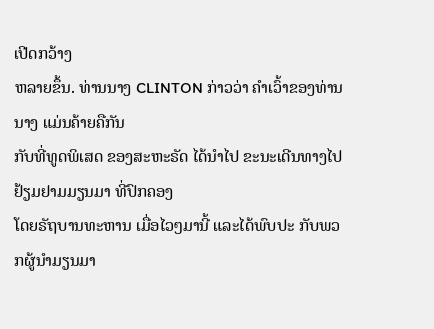ເປີດກວ້າງ
ຫລາຍຂຶ້ນ. ທ່ານນາງ CLINTON ກ່າວວ່າ ຄຳເວົ້າຂອງທ່ານນາງ ແມ່ນຄ້າຍຄືກັນ
ກັບທີ່ທູດພິເສດ ຂອງສະຫະຣັດ ໄດ້ນຳໄປ ຂະນະເດີນທາງໄປ ຢ້ຽມຢາມມຽນມາ ທີ່ປົກຄອງ
ໂດຍຣັຖບານທະຫານ ເມື່ອໄວໆມານີ້ ແລະໄດ້ພົບປະ ກັບພວກຜູ້ນຳມຽນມາ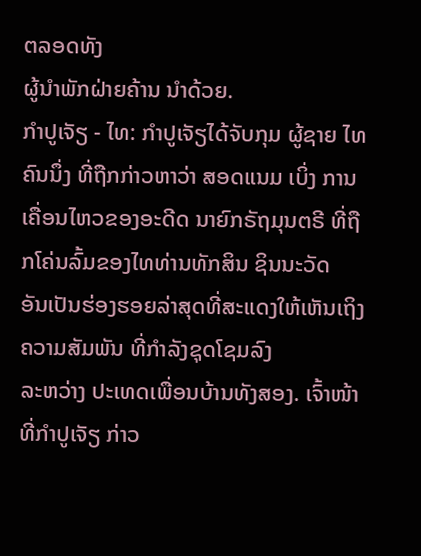ຕລອດທັງ
ຜູ້ນຳພັກຝ່າຍຄ້ານ ນຳດ້ວຍ.
ກຳປູເຈັຽ - ໄທ: ກຳປູເຈັຽໄດ້ຈັບກຸມ ຜູ້ຊາຍ ໄທຄົນນຶ່ງ ທີ່ຖືກກ່າວຫາວ່າ ສອດແນມ ເບິ່ງ ການເຄື່ອນໄຫວຂອງອະດີດ ນາຍົກຣັຖມຸນຕຣີ ທີ່ຖືກໂຄ່ນລົ້ມຂອງໄທທ່ານທັກສິນ ຊິນນະວັດ
ອັນເປັນຮ່ອງຮອຍລ່າສຸດທີ່ສະແດງໃຫ້ເຫັນເຖິງ ຄວາມສັມພັນ ທີ່ກຳລັງຊຸດໂຊມລົງ
ລະຫວ່າງ ປະເທດເພື່ອນບ້ານທັງສອງ. ເຈົ້າໜ້າທີ່ກຳປູເຈັຽ ກ່າວ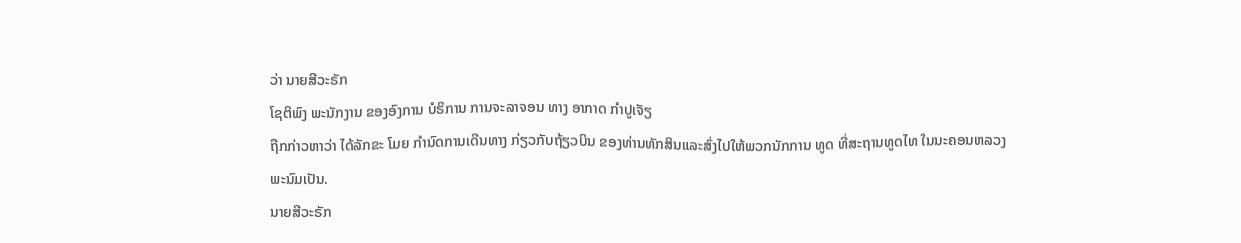ວ່າ ນາຍສີວະຣັກ
ໂຊຕິພົງ ພະນັກງານ ຂອງອົງການ ບໍຣິການ ການຈະລາຈອນ ທາງ ອາກາດ ກຳປູເຈັຽ
ຖືກກ່າວຫາວ່າ ໄດ້ລັກຂະ ໂມຍ ກຳນົດການເດີນທາງ ກ່ຽວກັບຖ້ຽວບິນ ຂອງທ່ານທັກສິນແລະສົ່ງໄປໃຫ້ພວກນັກການ ທູດ ທີ່ສະຖານທູດໄທ ໃນນະຄອນຫລວງ ພະນົມເປັນ.
ນາຍສີວະຣັກ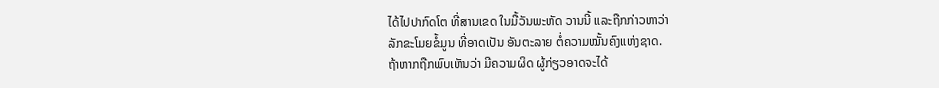ໄດ້ໄປປາກົດໂຕ ທີ່ສານເຂດ ໃນມື້ວັນພະຫັດ ວານນີ້ ແລະຖືກກ່າວຫາວ່າ
ລັກຂະໂມຍຂໍ້ມູນ ທີ່ອາດເປັນ ອັນຕະລາຍ ຕໍ່ຄວາມໝັ້ນຄົງແຫ່ງຊາດ.
ຖ້າຫາກຖືກພົບເຫັນວ່າ ມີຄວາມຜິດ ຜູ້ກ່ຽວອາດຈະໄດ້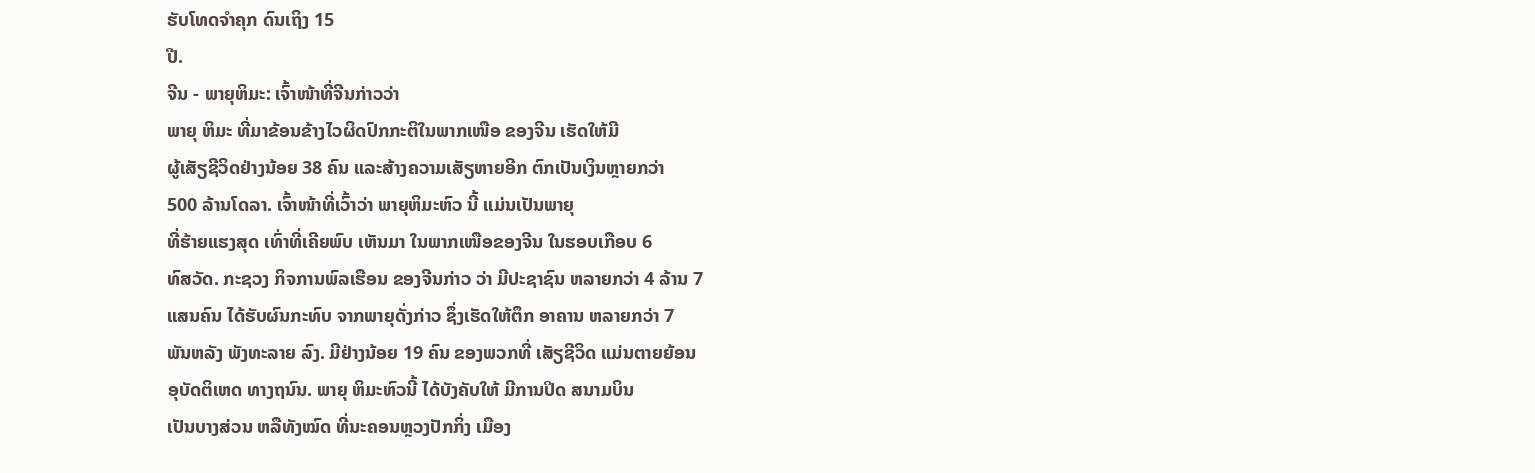ຮັບໂທດຈຳຄຸກ ດົນເຖິງ 15
ປີ.
ຈີນ - ພາຍຸຫິມະ: ເຈົ້າໜ້າທີ່ຈີນກ່າວວ່າ
ພາຍຸ ຫິມະ ທີ່ມາຂ້ອນຂ້າງໄວຜິດປົກກະຕິໃນພາກເໜືອ ຂອງຈີນ ເຮັດໃຫ້ມີ
ຜູ້ເສັຽຊີວິດຢ່າງນ້ອຍ 38 ຄົນ ແລະສ້າງຄວາມເສັຽຫາຍອີກ ຕົກເປັນເງິນຫຼາຍກວ່າ
500 ລ້ານໂດລາ. ເຈົ້າໜ້າທີ່ເວົ້າວ່າ ພາຍຸຫິມະຫົວ ນີ້ ແມ່ນເປັນພາຍຸ
ທີ່ຮ້າຍແຮງສຸດ ເທົ່າທີ່ເຄີຍພົບ ເຫັນມາ ໃນພາກເໜືອຂອງຈີນ ໃນຮອບເກືອບ 6
ທົສວັດ. ກະຊວງ ກິຈການພົລເຮືອນ ຂອງຈີນກ່າວ ວ່າ ມີປະຊາຊົນ ຫລາຍກວ່າ 4 ລ້ານ 7
ແສນຄົນ ໄດ້ຮັບຜົນກະທົບ ຈາກພາຍຸດັ່ງກ່າວ ຊຶ່ງເຮັດໃຫ້ຕຶກ ອາຄານ ຫລາຍກວ່າ 7
ພັນຫລັງ ພັງທະລາຍ ລົງ. ມີຢ່າງນ້ອຍ 19 ຄົນ ຂອງພວກທີ່ ເສັຽຊີວິດ ແມ່ນຕາຍຍ້ອນ
ອຸບັດຕິເຫດ ທາງຖນົນ. ພາຍຸ ຫິມະຫົວນີ້ ໄດ້ບັງຄັບໃຫ້ ມີການປິດ ສນາມບິນ
ເປັນບາງສ່ວນ ຫລືທັງໝົດ ທີ່ນະຄອນຫຼວງປັກກິ່ງ ເມືອງ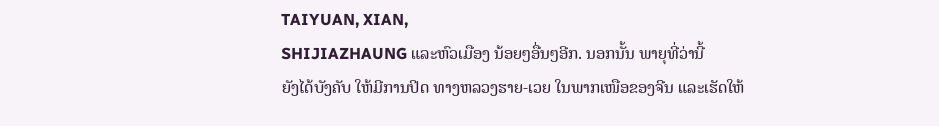TAIYUAN, XIAN,
SHIJIAZHAUNG ແລະຫົວເມືອງ ນ້ອຍໆອື່ນໆອີກ. ນອກນັ້ນ ພາຍຸທີ່ວ່ານີ້
ຍັງໄດ້ບັງຄັບ ໃຫ້ມີການປິດ ທາງຫລວງຮາຍ-ເວຍ ໃນພາກເໜືອຂອງຈີນ ແລະເຮັດໃຫ້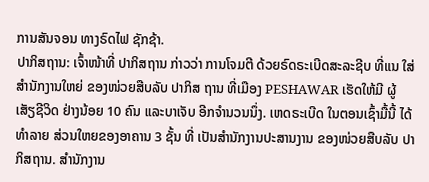ການສັນຈອນ ທາງຣົດໄຟ ຊັກຊ້າ.
ປາກິສຖານ: ເຈົ້າໜ້າທີ່ ປາກິສຖານ ກ່າວວ່າ ການໂຈມຕີ ດ້ວຍຣົດຣະເບີດສະລະຊີບ ທີ່ແນ ໃສ່ສຳນັກງານໃຫຍ່ ຂອງໜ່ວຍສືບລັບ ປາກິສ ຖານ ທີ່ເມືອງ PESHAWAR ເຮັດໃຫ້ມີ ຜູ້ ເສັຽຊີວິດ ຢ່າງນ້ອຍ 10 ຄົນ ແລະບາເຈັບ ອີກຈຳນວນນຶ່ງ. ເຫດຣະເບີດ ໃນຕອນເຊົ້າມື້ນີ້ ໄດ້ທຳລາຍ ສ່ວນໃຫຍຂອງອາຄານ 3 ຊັ້ນ ທີ່ ເປັນສຳນັກງານປະສານງານ ຂອງໜ່ວຍສືບລັບ ປາກິສຖານ. ສຳນັກງານ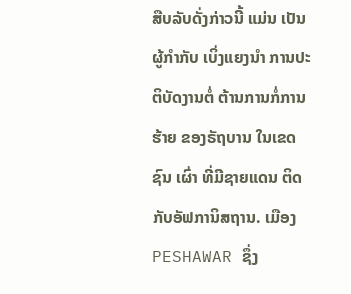ສືບລັບດັ່ງກ່າວນີ້ ແມ່ນ ເປັນຜູ້ກຳກັບ ເບິ່ງແຍງນຳ ການປະຕິບັດງານຕໍ່ ຕ້ານການກໍ່ການຮ້າຍ ຂອງຣັຖບານ ໃນເຂດຊົນ ເຜົ່າ ທີ່ມີຊາຍແດນ ຕິດກັບອັຟການິສຖານ. ເມືອງ PESHAWAR ຊຶ່ງ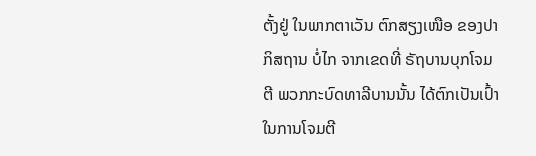ຕັ້ງຢູ່ ໃນພາກຕາເວັນ ຕົກສຽງເໜືອ ຂອງປາກິສຖານ ບໍ່ໄກ ຈາກເຂດທີ່ ຣັຖບານບຸກໂຈມຕີ ພວກກະບົດທາລີບານນັ້ນ ໄດ້ຕົກເປັນເປົ້າ ໃນການໂຈມຕີ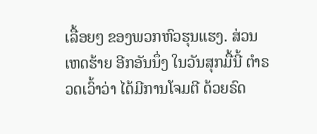ເລື້ອຍໆ ຂອງພວກຫົວຮຸນແຮງ. ສ່ວນເຫດຮ້າຍ ອີກອັນນຶ່ງ ໃນວັນສຸກມື້ນີ້ ຕຳຣວດເວົ້າວ່າ ໄດ້ມີການໂຈມຕີ ດ້ວຍຣົດ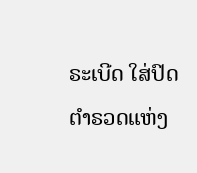ຣະເບີດ ໃສ່ປົດຕຳຣວດແຫ່ງ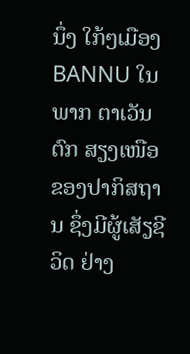ນຶ່ງ ໃກ້ໆເມືອງ BANNU ໃນພາກ ຕາເວັນຕົກ ສຽງເໜືອ ຂອງປາກິສຖານ ຊຶ່ງມີຜູ້ເສັຽຊີວິດ ຢ່າງ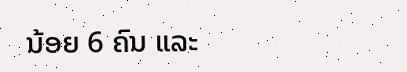ນ້ອຍ 6 ຄົນ ແລະ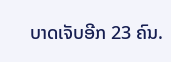ບາດເຈັບອີກ 23 ຄົນ.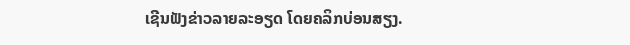ເຊີນຟັງຂ່າວລາຍລະອຽດ ໂດຍຄລິກບ່ອນສຽງ.